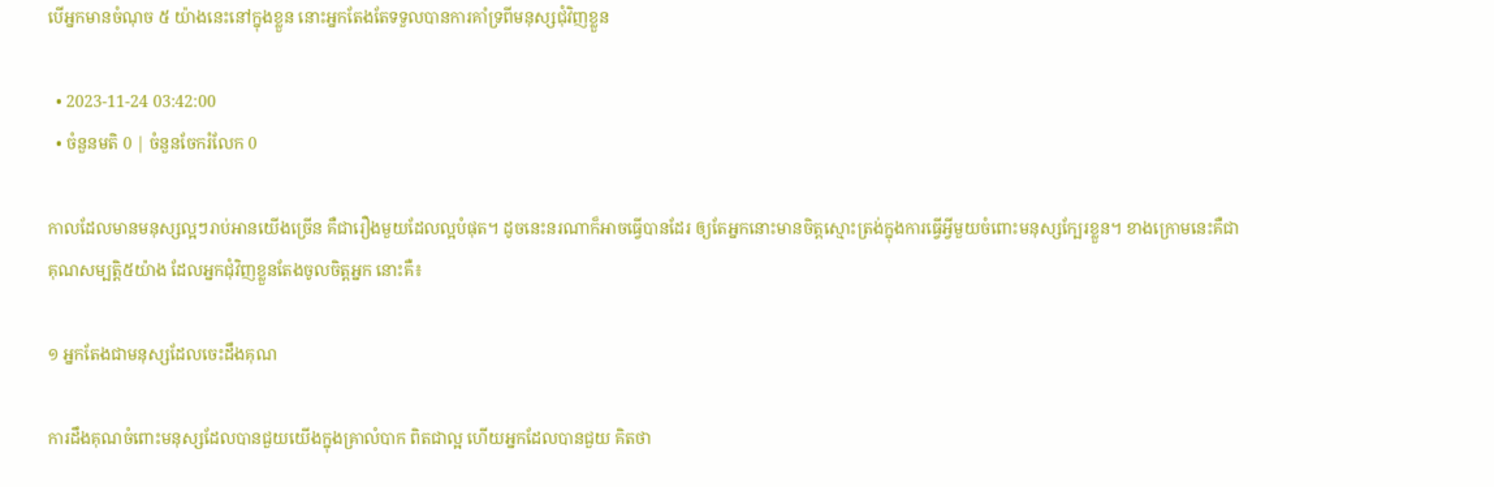បើអ្នកមានចំណុច ៥ យ៉ាងនេះនៅក្នុងខ្លួន នោះអ្នកតែងតែទទួលបានការគាំទ្រពីមនុស្សជុំវិញខ្លួន

  • 2023-11-24 03:42:00
  • ចំនួនមតិ 0 | ចំនួនចែករំលែក 0

កាលដែលមានមនុស្សល្អៗរាប់អានយើងច្រើន គឺជារឿងមួយដែលល្អបំផុត។ ដូចនេះនរណាក៏អាចធ្វើបានដែរ ឲ្យតែអ្នកនោះមានចិត្តស្មោះត្រង់ក្នុងការធ្វើអ្វីមួយចំពោះមនុស្សក្បែរខ្លួន។ ខាងក្រោមនេះគឺជាគុណសម្បត្តិ៥យ៉ាង ដែលអ្នកជុំវិញខ្លួនតែងចូលចិត្តអ្នក នោះគឺ៖

១ អ្នកតែងជាមនុស្សដែលចេះដឹងគុណ

ការដឹងគុណចំពោះមនុស្សដែលបានជួយយើងក្នុងគ្រាលំបាក ពិតជាល្អ ហើយអ្នកដែលបានជួយ គិតថា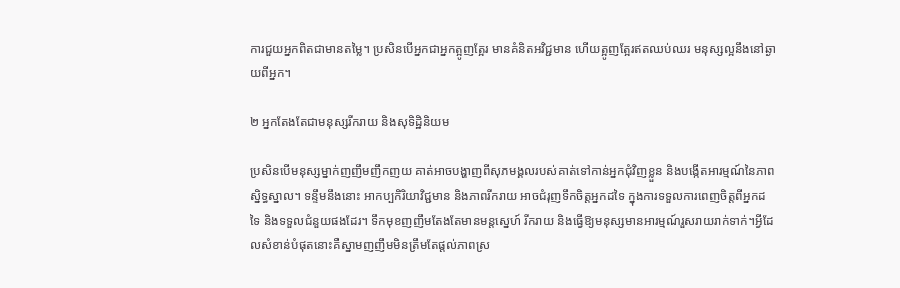ការជួយអ្នកពិតជាមានតម្លៃ។ ប្រសិនបើអ្នកជាអ្នកត្អូញត្អែរ មានគំនិតអវិជ្ជមាន ហើយត្អូញត្អែរឥតឈប់ឈរ មនុស្សល្អនឹងនៅឆ្ងាយពីអ្នក។

២ អ្នកតែងតែជាមនុស្សរីករាយ និងសុទិដ្ឋិនិយម

ប្រសិនបើមនុស្សម្នាក់ញញឹមញឹកញយ គាត់អាចបង្ហាញពីសុភមង្គលរបស់គាត់ទៅកាន់អ្នកជុំវិញខ្លួន និងបង្កើតអារម្មណ៍នៃភាពស្និទ្ធស្នាល។ ទន្ទឹមនឹងនោះ អាកប្បកិរិយាវិជ្ជមាន និងភាពរីករាយ អាចជំរុញទឹកចិត្តអ្នកដទៃ ក្នុងការទទួលការពេញចិត្តពីអ្នកដទៃ និងទទួលជំនួយផងដែរ។ ទឹកមុខញញឹមតែងតែមានមន្តស្នេហ៍ រីករាយ និងធ្វើឱ្យមនុស្សមានអារម្មណ៍រួសរាយរាក់ទាក់។អ្វីដែលសំខាន់បំផុតនោះគឺស្នាមញញឹមមិនត្រឹមតែផ្តល់ភាពស្រ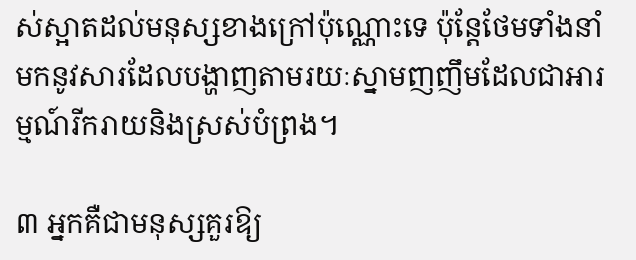ស់ស្អាតដល់មនុស្សខាងក្រៅប៉ុណ្ណោះទេ ប៉ុន្តែថែមទាំងនាំមកនូវសារដែលបង្ហាញតាមរយៈស្នាមញញឹមដែលជាអារម្មណ៍រីករាយនិងស្រស់បំព្រង។

៣ អ្នកគឺជាមនុស្សគួរឱ្យ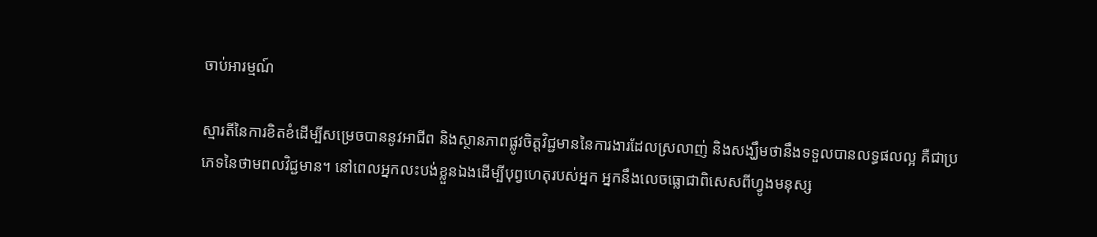ចាប់អារម្មណ៍

ស្មារតីនៃការខិតខំដើម្បីសម្រេចបាននូវអាជីព និងស្ថានភាពផ្លូវចិត្តវិជ្ជមាននៃការងារដែលស្រលាញ់ និងសង្ឃឹមថានឹងទទួលបានលទ្ធផលល្អ គឺជាប្រភេទនៃថាមពលវិជ្ជមាន។ នៅពេលអ្នកលះបង់ខ្លួនឯងដើម្បីបុព្វហេតុរបស់អ្នក អ្នកនឹងលេចធ្លោជាពិសេសពីហ្វូងមនុស្ស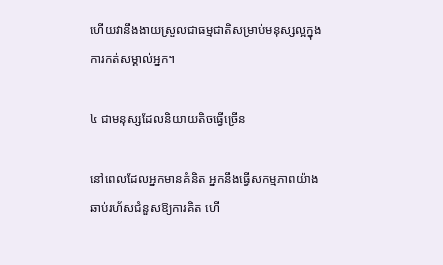ហើយវានឹងងាយស្រួលជាធម្មជាតិសម្រាប់មនុស្សល្អក្នុងការកត់សម្គាល់អ្នក។

៤ ជាមនុស្សដែលនិយាយតិចធ្វើច្រើន

នៅពេលដែលអ្នកមានគំនិត អ្នកនឹងធ្វើសកម្មភាពយ៉ាងឆាប់រហ័សជំនួសឱ្យការគិត ហើ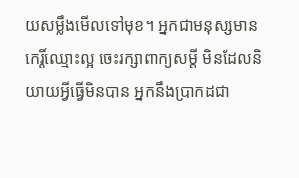យសម្លឹងមើលទៅមុខ។ អ្នកជាមនុស្សមានកេរ្តិ៍ឈ្មោះល្អ ចេះរក្សាពាក្យសម្តី មិនដែលនិយាយអ្វីធ្វើមិនបាន អ្នកនឹងប្រាកដជា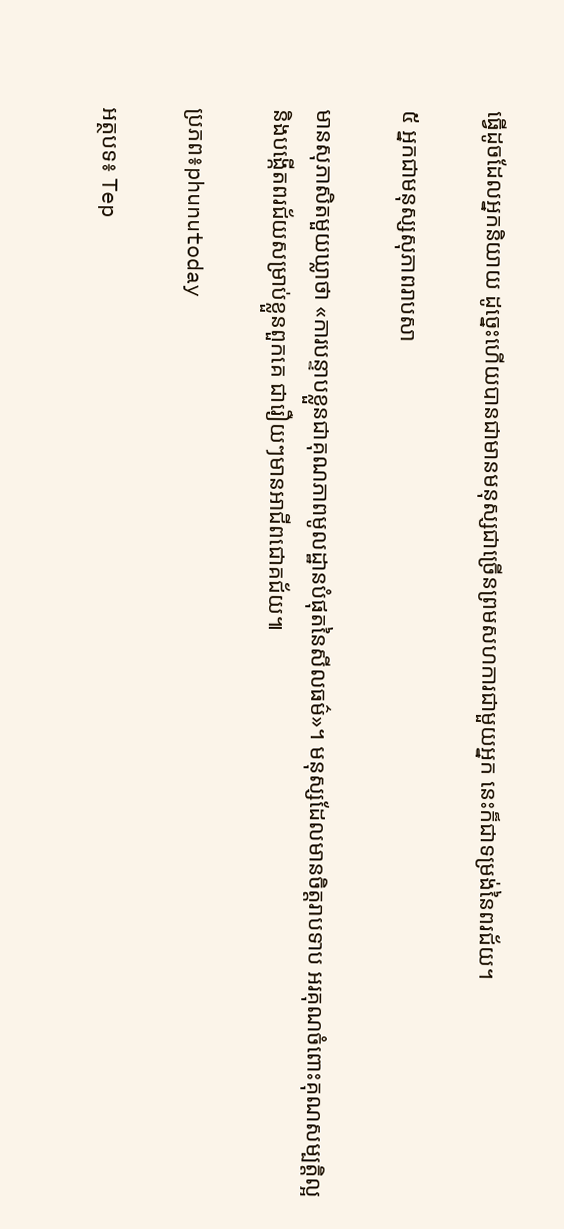ធ្វើដូចដែលអ្នកនិយាយ ដូច្នេះហើយបានជាមានមនុស្សជាច្រើនព្រមសហការជាមួយអ្នក នេះក៏ជាទម្រង់នៃពរជ័យ។

៥ អ្នកជាមនុស្សសុភាពរាបសា

មានសុភាសិតមួយឃ្លាថា «ការបន្ទាបខ្លួនជាគុណភាពមូលដ្ឋានបំផុតនៃសីលធម៌»។ មនុស្សដែលមានចិត្តរាបទាប អរគុណចំពោះគុណសម្បត្តិល្អ និងបង្កើតពរជ័យសម្រាប់ខ្លួនពួកគេ ជារឿយៗមានអាជីពជោគជ័យ៕

ប្រភព៖phunutoday

អត្ថបទ៖ Tep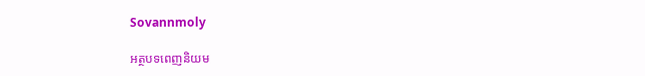Sovannmoly

អត្ថបទពេញនិយម